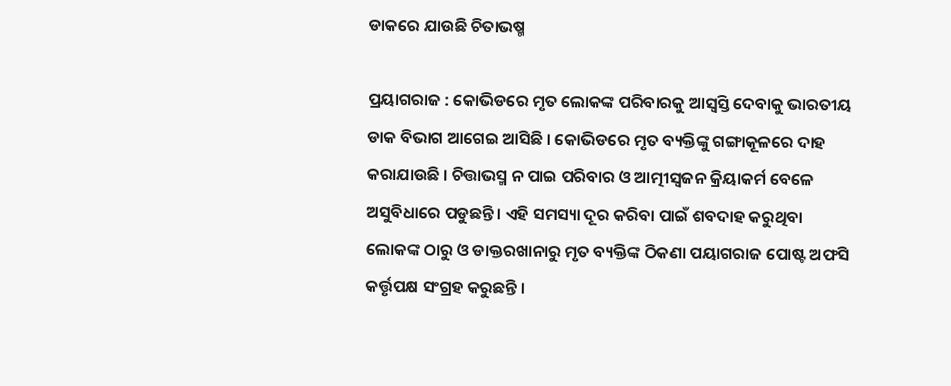ଡାକରେ ଯାଉଛି ଚିତାଭଷ୍ମ

ପ୍ରୟାଗରାଜ : କୋଭିଡରେ ମୃତ ଲୋକଙ୍କ ପରିବାରକୁ ଆସ୍ୱସ୍ତି ଦେବାକୁ ଭାରତୀୟ ଡାକ ବିଭାଗ ଆଗେଇ ଆସିଛି । କୋଭିଡରେ ମୃତ ବ୍ୟକ୍ତିଙ୍କୁ ଗଙ୍ଗାକୂଳରେ ଦାହ କରାଯାଉଛି । ଚିତ୍ତାଭସ୍ମ ନ ପାଇ ପରିବାର ଓ ଆତ୍ମୀସ୍ୱଜନ କ୍ରିୟାକର୍ମ ବେଳେ ଅସୁବିଧାରେ ପଡୁଛନ୍ତି । ଏହି ସମସ୍ୟା ଦୂର କରିବା ପାଇଁ ଶବଦାହ କରୁଥିବା ଲୋକଙ୍କ ଠାରୁ ଓ ଡାକ୍ତରଖାନାରୁ ମୃତ ବ୍ୟକ୍ତିଙ୍କ ଠିକଣା ପୟାଗରାଜ ପୋଷ୍ଟ ଅଫସି କର୍ତ୍ତୃପକ୍ଷ ସଂଗ୍ରହ କରୁଛନ୍ତି ।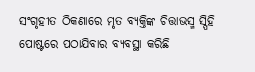ସଂଗୃହୀତ ଠିକଣାରେ ମୃତ ବ୍ୟକ୍ତିଙ୍କ ଚିତ୍ତାଭସ୍ମ ସ୍ପିହି ପୋଷ୍ଟରେ ପଠାଯିବାର ବ୍ୟବସ୍ଥା କରିଛି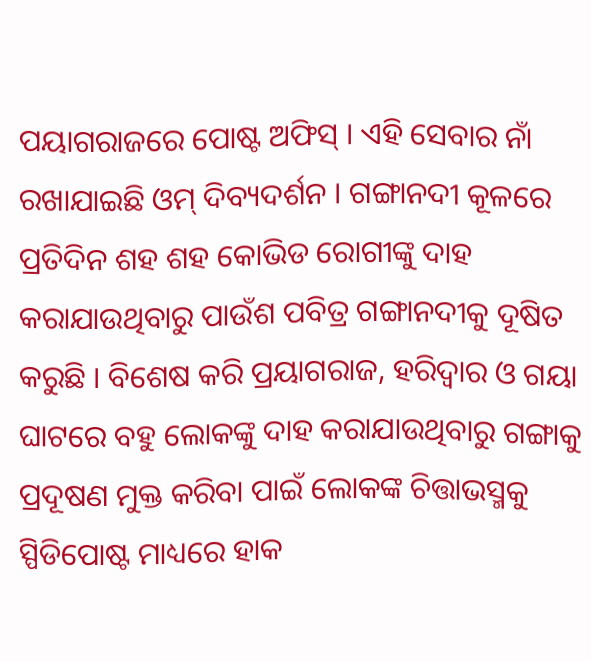ପୟାଗରାଜରେ ପୋଷ୍ଟ ଅଫିସ୍ । ଏହି ସେବାର ନାଁ ରଖାଯାଇଛି ଓମ୍ ଦିବ୍ୟଦର୍ଶନ । ଗଙ୍ଗାନଦୀ କୂଳରେ ପ୍ରତିଦିନ ଶହ ଶହ କୋଭିଡ ରୋଗୀଙ୍କୁ ଦାହ କରାଯାଉଥିବାରୁ ପାଉଁଶ ପବିତ୍ର ଗଙ୍ଗାନଦୀକୁ ଦୂଷିତ କରୁଛି । ବିଶେଷ କରି ପ୍ରୟାଗରାଜ, ହରିଦ୍ୱାର ଓ ଗୟା ଘାଟରେ ବହୁ ଲୋକଙ୍କୁ ଦାହ କରାଯାଉଥିବାରୁ ଗଙ୍ଗାକୁ ପ୍ରଦୂଷଣ ମୁକ୍ତ କରିବା ପାଇଁ ଲୋକଙ୍କ ଚିତ୍ତାଭସ୍ମକୁ ସ୍ପିଡିପୋଷ୍ଟ ମାଧ୍ୟରେ ହାକ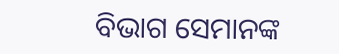ବିଭାଗ ସେମାନଙ୍କ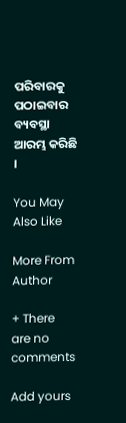ପରିବାରକୁ ପଠାଇବାର ବ୍ୟବସ୍ଥା ଆରମ୍ଭ କରିଛି ।

You May Also Like

More From Author

+ There are no comments

Add yours